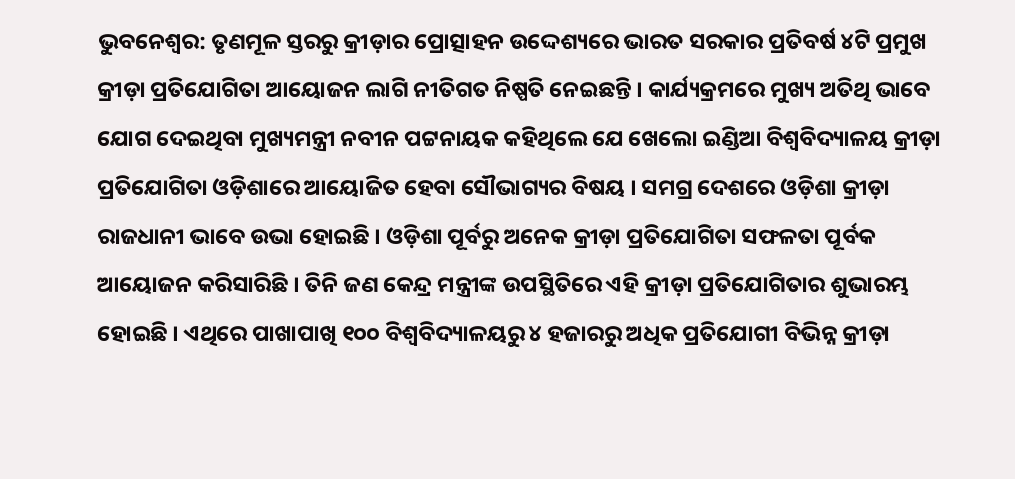ଭୁବନେଶ୍ୱର: ତୃଣମୂଳ ସ୍ତରରୁ କ୍ରୀଡ଼ାର ପ୍ରୋତ୍ସାହନ ଉଦ୍ଦେଶ୍ୟରେ ଭାରତ ସରକାର ପ୍ରତିବର୍ଷ ୪ଟି ପ୍ରମୁଖ କ୍ରୀଡ଼ା ପ୍ରତିଯୋଗିତା ଆୟୋଜନ ଲାଗି ନୀତିଗତ ନିଷ୍ପତି ନେଇଛନ୍ତି । କାର୍ଯ୍ୟକ୍ରମରେ ମୁଖ୍ୟ ଅତିଥି ଭାବେ ଯୋଗ ଦେଇଥିବା ମୁଖ୍ୟମନ୍ତ୍ରୀ ନବୀନ ପଟ୍ଟନାୟକ କହିଥିଲେ ଯେ ଖେଲୋ ଇଣ୍ଡିଆ ବିଶ୍ୱବିଦ୍ୟାଳୟ କ୍ରୀଡ଼ା ପ୍ରତିଯୋଗିତା ଓଡ଼ିଶାରେ ଆୟୋଜିତ ହେବା ସୌଭାଗ୍ୟର ବିଷୟ । ସମଗ୍ର ଦେଶରେ ଓଡ଼ିଶା କ୍ରୀଡ଼ା ରାଜଧାନୀ ଭାବେ ଉଭା ହୋଇଛି । ଓଡ଼ିଶା ପୂର୍ବରୁ ଅନେକ କ୍ରୀଡ଼ା ପ୍ରତିଯୋଗିତା ସଫଳତା ପୂର୍ବକ ଆୟୋଜନ କରିସାରିଛି । ତିନି ଜଣ କେନ୍ଦ୍ର ମନ୍ତ୍ରୀଙ୍କ ଉପସ୍ଥିତିରେ ଏହି କ୍ରୀଡ଼ା ପ୍ରତିଯୋଗିତାର ଶୁଭାରମ୍ଭ ହୋଇଛି । ଏଥିରେ ପାଖାପାଖି ୧୦୦ ବିଶ୍ୱବିଦ୍ୟାଳୟରୁ ୪ ହଜାରରୁ ଅଧିକ ପ୍ରତିଯୋଗୀ ବିଭିନ୍ନ କ୍ରୀଡ଼ା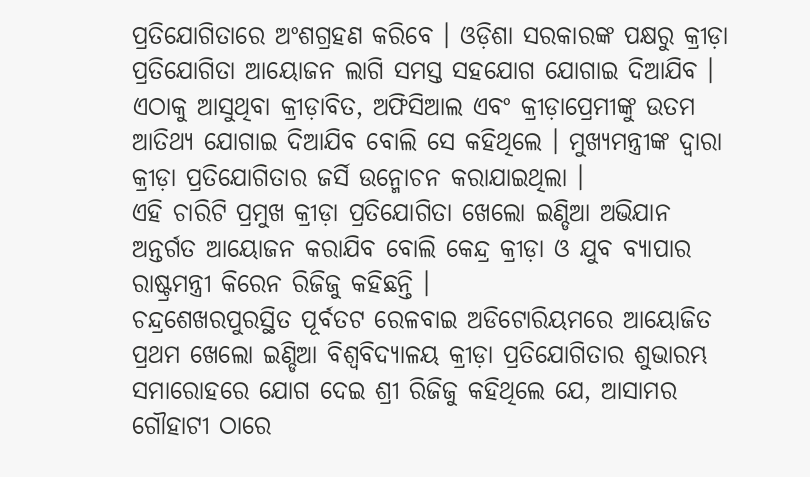ପ୍ରତିଯୋଗିତାରେ ଅଂଶଗ୍ରହଣ କରିବେ । ଓଡ଼ିଶା ସରକାରଙ୍କ ପକ୍ଷରୁ କ୍ରୀଡ଼ା ପ୍ରତିଯୋଗିତା ଆୟୋଜନ ଲାଗି ସମସ୍ତ ସହଯୋଗ ଯୋଗାଇ ଦିଆଯିବ । ଏଠାକୁ ଆସୁଥିବା କ୍ରୀଡ଼ାବିତ, ଅଫିସିଆଲ ଏବଂ କ୍ରୀଡ଼ାପ୍ରେମୀଙ୍କୁ ଉତମ ଆତିଥ୍ୟ ଯୋଗାଇ ଦିଆଯିବ ବୋଲି ସେ କହିଥିଲେ । ମୁଖ୍ୟମନ୍ତ୍ରୀଙ୍କ ଦ୍ୱାରା କ୍ରୀଡ଼ା ପ୍ରତିଯୋଗିତାର ଜର୍ସି ଉନ୍ମୋଚନ କରାଯାଇଥିଲା ।
ଏହି ଚାରିଟି ପ୍ରମୁଖ କ୍ରୀଡ଼ା ପ୍ରତିଯୋଗିତା ଖେଲୋ ଇଣ୍ଡିଆ ଅଭିଯାନ ଅନ୍ତର୍ଗତ ଆୟୋଜନ କରାଯିବ ବୋଲି କେନ୍ଦ୍ର କ୍ରୀଡ଼ା ଓ ଯୁବ ବ୍ୟାପାର ରାଷ୍ଟ୍ରମନ୍ତ୍ରୀ କିରେନ ରିଜିଜୁ କହିଛନ୍ତି ।
ଚନ୍ଦ୍ରଶେଖରପୁରସ୍ଥିତ ପୂର୍ବତଟ ରେଳବାଇ ଅଡିଟୋରିୟମରେ ଆୟୋଜିତ ପ୍ରଥମ ଖେଲୋ ଇଣ୍ଡିଆ ବିଶ୍ୱବିଦ୍ୟାଳୟ କ୍ରୀଡ଼ା ପ୍ରତିଯୋଗିତାର ଶୁଭାରମ୍ଭ ସମାରୋହରେ ଯୋଗ ଦେଇ ଶ୍ରୀ ରିଜିଜୁ କହିଥିଲେ ଯେ, ଆସାମର ଗୌହାଟୀ ଠାରେ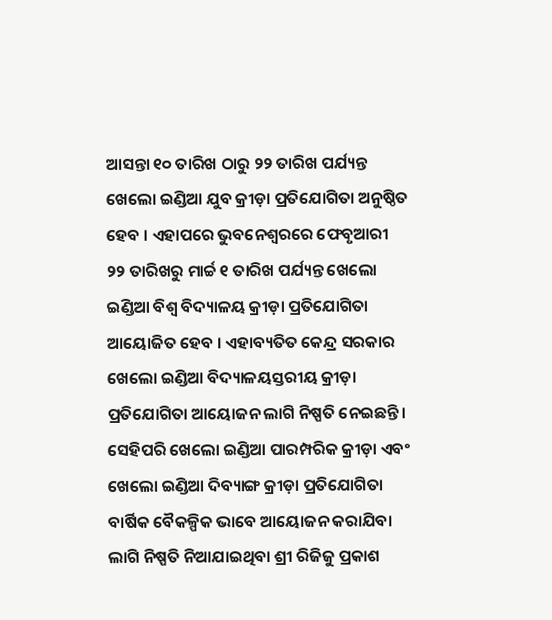ଆସନ୍ତା ୧୦ ତାରିଖ ଠାରୁ ୨୨ ତାରିଖ ପର୍ଯ୍ୟନ୍ତ ଖେଲୋ ଇଣ୍ଡିଆ ଯୁବ କ୍ରୀଡ଼ା ପ୍ରତିଯୋଗିତା ଅନୁଷ୍ଠିତ ହେବ । ଏହାପରେ ଭୁବନେଶ୍ୱରରେ ଫେବୃଆରୀ ୨୨ ତାରିଖରୁ ମାର୍ଚ୍ଚ ୧ ତାରିଖ ପର୍ଯ୍ୟନ୍ତ ଖେଲୋ ଇଣ୍ଡିଆ ବିଶ୍ୱ ବିଦ୍ୟାଳୟ କ୍ରୀଡ଼ା ପ୍ରତିଯୋଗିତା ଆୟୋଜିତ ହେବ । ଏହାବ୍ୟତିତ କେନ୍ଦ୍ର ସରକାର ଖେଲୋ ଇଣ୍ଡିଆ ବିଦ୍ୟାଳୟସ୍ତରୀୟ କ୍ରୀଡ଼ା ପ୍ରତିଯୋଗିତା ଆୟୋଜନ ଲାଗି ନିଷ୍ପତି ନେଇଛନ୍ତି । ସେହିପରି ଖେଲୋ ଇଣ୍ଡିଆ ପାରମ୍ପରିକ କ୍ରୀଡ଼ା ଏବଂ ଖେଲୋ ଇଣ୍ଡିଆ ଦିବ୍ୟାଙ୍ଗ କ୍ରୀଡ଼ା ପ୍ରତିଯୋଗିତା ବାର୍ଷିକ ବୈକଳ୍ପିକ ଭାବେ ଆୟୋଜନ କରାଯିବା ଲାଗି ନିଷ୍ପତି ନିଆଯାଇଥିବା ଶ୍ରୀ ରିଜିଜୁ ପ୍ରକାଶ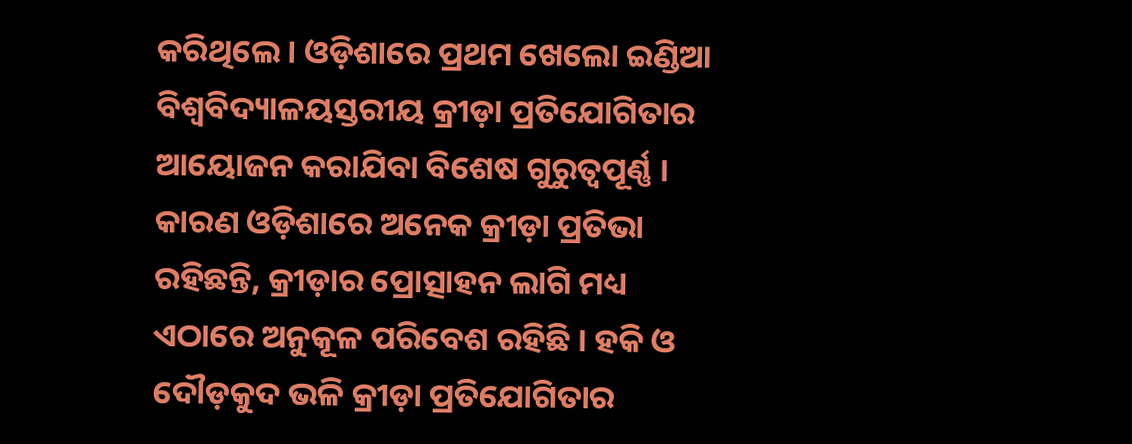କରିଥିଲେ । ଓଡ଼ିଶାରେ ପ୍ରଥମ ଖେଲୋ ଇଣ୍ଡିଆ ବିଶ୍ୱବିଦ୍ୟାଳୟସ୍ତରୀୟ କ୍ରୀଡ଼ା ପ୍ରତିଯୋଗିତାର ଆୟୋଜନ କରାଯିବା ବିଶେଷ ଗୁରୁତ୍ୱପୂର୍ଣ୍ଣ । କାରଣ ଓଡ଼ିଶାରେ ଅନେକ କ୍ରୀଡ଼ା ପ୍ରତିଭା ରହିଛନ୍ତି, କ୍ରୀଡ଼ାର ପ୍ରୋତ୍ସାହନ ଲାଗି ମଧ୍ୟ ଏଠାରେ ଅନୁକୂଳ ପରିବେଶ ରହିଛି । ହକି ଓ ଦୌଡ଼କୁଦ ଭଳି କ୍ରୀଡ଼ା ପ୍ରତିଯୋଗିତାର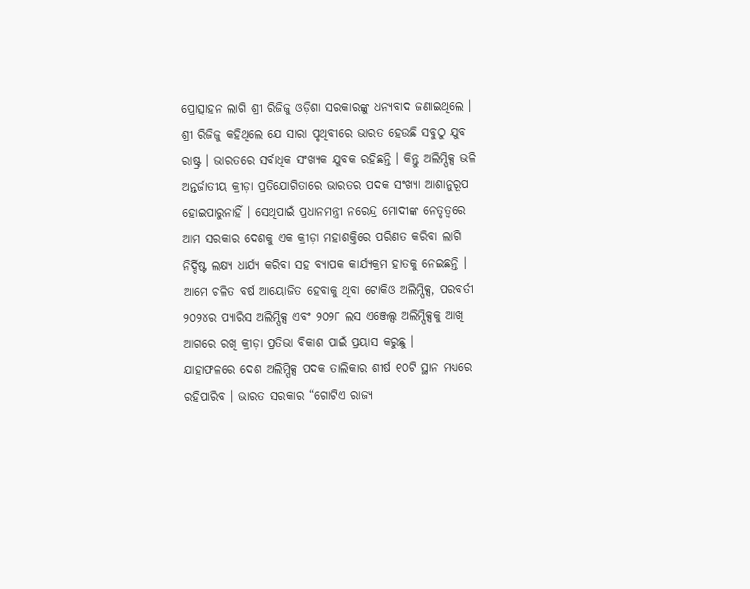ପ୍ରୋତ୍ସାହନ ଲାଗି ଶ୍ରୀ ରିଜିଜୁ ଓଡ଼ିଶା ସରକାରଙ୍କୁ ଧନ୍ୟବାଦ ଜଣାଇଥିଲେ ।
ଶ୍ରୀ ରିଜିଜୁ କହିଥିଲେ ଯେ ସାରା ପୃଥିବୀରେ ଭାରତ ହେଉଛି ସବୁଠୁ ଯୁବ ରାଷ୍ଟ୍ର । ଭାରତରେ ସର୍ବାଧିକ ସଂଖ୍ୟକ ଯୁବକ ରହିଛନ୍ତି । କିନ୍ତୁ ଅଲିମ୍ପିକ୍ସ ଭଳି ଅନ୍ତର୍ଜାତୀୟ କ୍ରୀଡ଼ା ପ୍ରତିଯୋଗିତାରେ ଭାରତର ପଦକ ସଂଖ୍ୟା ଆଶାନୁରୂପ ହୋଇପାରୁନାହିଁ । ସେଥିପାଇଁ ପ୍ରଧାନମନ୍ତ୍ରୀ ନରେନ୍ଦ୍ର ମୋଦୀଙ୍କ ନେତୃତ୍ୱରେ ଆମ ସରକାର ଦେଶକୁ ଏକ କ୍ରୀଡ଼ା ମହାଶକ୍ତିରେ ପରିଣତ କରିବା ଲାଗି ନିର୍ଦ୍ଦିଷ୍ଟ ଲକ୍ଷ୍ୟ ଧାର୍ଯ୍ୟ କରିବା ସହ ବ୍ୟାପକ କାର୍ଯ୍ୟକ୍ରମ ହାତକୁ ନେଇଛନ୍ତି । ଆମେ ଚଳିତ ବର୍ଷ ଆୟୋଜିତ ହେବାକୁ ଥିବା ଟୋକିଓ ଅଲିମ୍ପିକ୍ସ, ପରବର୍ତୀ ୨୦୨୪ର ପ୍ୟାରିସ ଅଲିମ୍ପିକ୍ସ ଏବଂ ୨୦୨୮ ଲସ ଏଞ୍ଜେଲ୍ସ ଅଲିମ୍ପିକ୍ସକୁ ଆଖି ଆଗରେ ରଖି କ୍ରୀଡ଼ା ପ୍ରତିଭା ବିକାଶ ପାଇଁ ପ୍ରୟାସ କରୁଛୁ ।
ଯାହାଫଳରେ ଦେଶ ଅଲିମ୍ପିକ୍ସ ପଦକ ତାଲିକାର ଶୀର୍ଷ ୧୦ଟି ସ୍ଥାନ ମଧ୍ୟରେ ରହିପାରିବ । ଭାରତ ସରକାର “ଗୋଟିଏ ରାଜ୍ୟ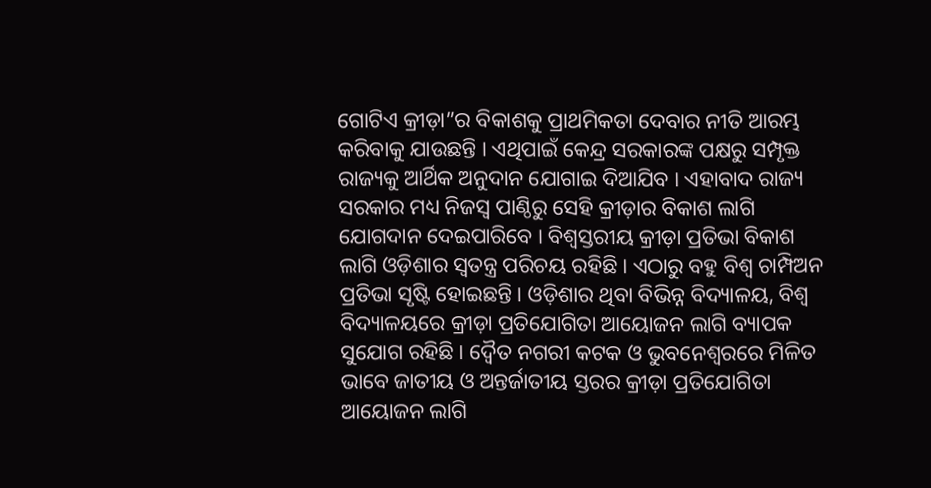ଗୋଟିଏ କ୍ରୀଡ଼ା”ର ବିକାଶକୁ ପ୍ରାଥମିକତା ଦେବାର ନୀତି ଆରମ୍ଭ କରିବାକୁ ଯାଉଛନ୍ତି । ଏଥିପାଇଁ କେନ୍ଦ୍ର ସରକାରଙ୍କ ପକ୍ଷରୁ ସମ୍ପୃକ୍ତ ରାଜ୍ୟକୁ ଆର୍ଥିକ ଅନୁଦାନ ଯୋଗାଇ ଦିଆଯିବ । ଏହାବାଦ ରାଜ୍ୟ ସରକାର ମଧ୍ୟ ନିଜସ୍ୱ ପାଣ୍ଠିରୁ ସେହି କ୍ରୀଡ଼ାର ବିକାଶ ଲାଗି ଯୋଗଦାନ ଦେଇପାରିବେ । ବିଶ୍ୱସ୍ତରୀୟ କ୍ରୀଡ଼ା ପ୍ରତିଭା ବିକାଶ ଲାଗି ଓଡ଼ିଶାର ସ୍ୱତନ୍ତ୍ର ପରିଚୟ ରହିଛି । ଏଠାରୁ ବହୁ ବିଶ୍ୱ ଚାମ୍ପିଅନ ପ୍ରତିଭା ସୃଷ୍ଟି ହୋଇଛନ୍ତି । ଓଡ଼ିଶାର ଥିବା ବିଭିନ୍ନ ବିଦ୍ୟାଳୟ, ବିଶ୍ୱ ବିଦ୍ୟାଳୟରେ କ୍ରୀଡ଼ା ପ୍ରତିଯୋଗିତା ଆୟୋଜନ ଲାଗି ବ୍ୟାପକ ସୁଯୋଗ ରହିଛି । ଦ୍ୱୈତ ନଗରୀ କଟକ ଓ ଭୁବନେଶ୍ୱରରେ ମିଳିତ ଭାବେ ଜାତୀୟ ଓ ଅନ୍ତର୍ଜାତୀୟ ସ୍ତରର କ୍ରୀଡ଼ା ପ୍ରତିଯୋଗିତା ଆୟୋଜନ ଲାଗି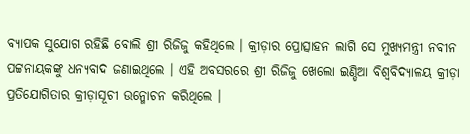ବ୍ୟାପକ ସୁଯୋଗ ରହିଛି ବୋଲି ଶ୍ରୀ ରିଜିଜୁ କହିଥିଲେ । କ୍ରୀଡ଼ାର ପ୍ରୋତ୍ସାହନ ଲାଗି ସେ ମୁଖ୍ୟମନ୍ତ୍ରୀ ନବୀନ ପଟ୍ଟନାୟକଙ୍କୁ ଧନ୍ୟବାଦ ଜଣାଇଥିଲେ । ଏହି ଅବସରରେ ଶ୍ରୀ ରିଜିଜୁ ଖେଲୋ ଇଣ୍ଡିଆ ବିଶ୍ୱବିଦ୍ୟାଳୟ କ୍ରୀଡ଼ା ପ୍ରତିଯୋଗିତାର କ୍ରୀଡ଼ାସୂଚୀ ଉନ୍ମୋଚନ କରିଥିଲେ ।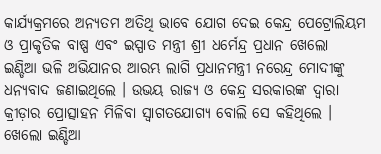କାର୍ଯ୍ୟକ୍ରମରେ ଅନ୍ୟତମ ଅତିଥି ଭାବେ ଯୋଗ ଦେଇ କେନ୍ଦ୍ର ପେଟ୍ରୋଲିୟମ ଓ ପ୍ରାକୃତିକ ବାଷ୍ପ ଏବଂ ଇସ୍ପାତ ମନ୍ତ୍ରୀ ଶ୍ରୀ ଧର୍ମେନ୍ଦ୍ର ପ୍ରଧାନ ଖେଲୋ ଇଣ୍ଡିଆ ଭଳି ଅଭିଯାନର ଆରମ୍ଭ ଲାଗି ପ୍ରଧାନମନ୍ତ୍ରୀ ନରେନ୍ଦ୍ର ମୋଦୀଙ୍କୁ ଧନ୍ୟବାଦ ଜଣାଇଥିଲେ । ଉଭୟ ରାଜ୍ୟ ଓ କେନ୍ଦ୍ର ସରକାରଙ୍କ ଦ୍ୱାରା କ୍ରୀଡ଼ାର ପ୍ରୋତ୍ସାହନ ମିଳିବା ସ୍ୱାଗତଯୋଗ୍ୟ ବୋଲି ସେ କହିଥିଲେ । ଖେଲୋ ଇଣ୍ଡିଆ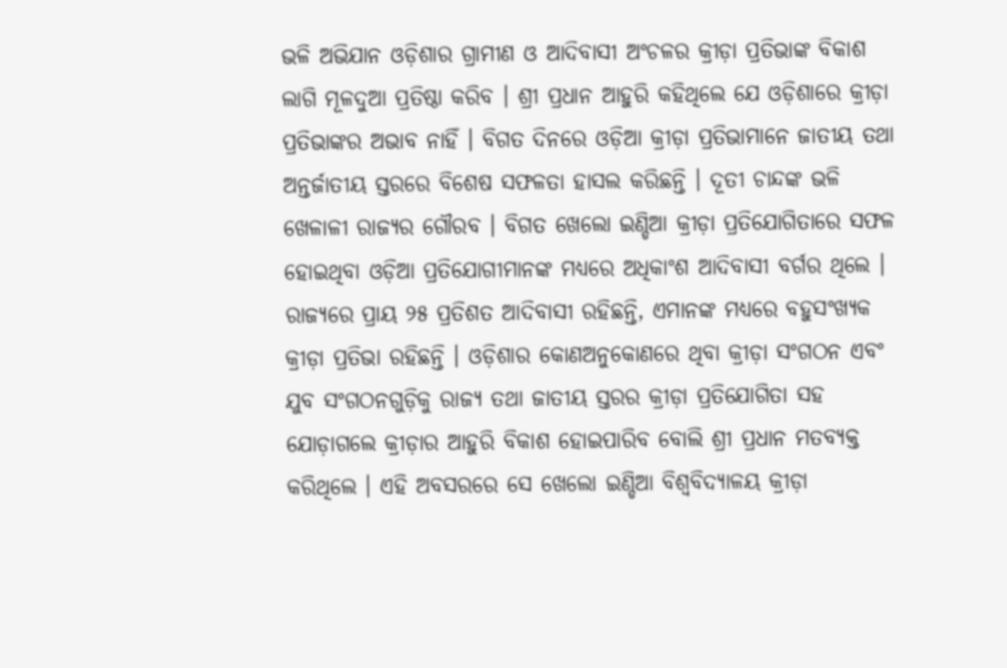ଭଳି ଅଭିଯାନ ଓଡ଼ିଶାର ଗ୍ରାମୀଣ ଓ ଆଦିବାସୀ ଅଂଚଳର କ୍ରୀଡ଼ା ପ୍ରତିଭାଙ୍କ ବିକାଶ ଲାଗି ମୂଳଦୁଆ ପ୍ରତିଷ୍ଠା କରିବ । ଶ୍ରୀ ପ୍ରଧାନ ଆହୁରି କହିଥିଲେ ଯେ ଓଡ଼ିଶାରେ କ୍ରୀଡ଼ା ପ୍ରତିଭାଙ୍କର ଅଭାବ ନାହିଁ । ବିଗତ ଦିନରେ ଓଡ଼ିଆ କ୍ରୀଡ଼ା ପ୍ରତିଭାମାନେ ଜାତୀୟ ତଥା ଅନ୍ତର୍ଜାତୀୟ ସ୍ତରରେ ବିଶେଷ ସଫଳତା ହାସଲ କରିଛନ୍ତି । ଦୂତୀ ଚାନ୍ଦଙ୍କ ଭଳି ଖେଳାଳୀ ରାଜ୍ୟର ଗୌରବ । ବିଗତ ଖେଲୋ ଇଣ୍ଡିଆ କ୍ରୀଡ଼ା ପ୍ରତିଯୋଗିତାରେ ସଫଳ ହୋଇଥିବା ଓଡ଼ିଆ ପ୍ରତିଯୋଗୀମାନଙ୍କ ମଧ୍ୟରେ ଅଧିକାଂଶ ଆଦିବାସୀ ବର୍ଗର ଥିଲେ । ରାଜ୍ୟରେ ପ୍ରାୟ ୨୫ ପ୍ରତିଶତ ଆଦିବାସୀ ରହିଛନ୍ତି, ଏମାନଙ୍କ ମଧ୍ୟରେ ବହୁସଂଖ୍ୟକ କ୍ରୀଡ଼ା ପ୍ରତିଭା ରହିଛନ୍ତି । ଓଡ଼ିଶାର କୋଣଅନୁକୋଣରେ ଥିବା କ୍ରୀଡ଼ା ସଂଗଠନ ଏବଂ ଯୁବ ସଂଗଠନଗୁଡ଼ିକୁ ରାଜ୍ୟ ତଥା ଜାତୀୟ ସ୍ତରର କ୍ରୀଡ଼ା ପ୍ରତିଯୋଗିତା ସହ ଯୋଡ଼ାଗଲେ କ୍ରୀଡ଼ାର ଆହୁରି ବିକାଶ ହୋଇପାରିବ ବୋଲି ଶ୍ରୀ ପ୍ରଧାନ ମତବ୍ୟକ୍ତ କରିଥିଲେ । ଏହି ଅବସରରେ ସେ ଖେଲୋ ଇଣ୍ଡିଆ ବିଶ୍ୱବିଦ୍ୟାଳୟ କ୍ରୀଡ଼ା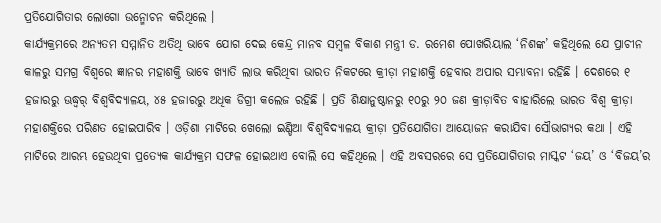ପ୍ରତିଯୋଗିତାର ଲୋଗୋ ଉନ୍ମୋଚନ କରିଥିଲେ ।
କାର୍ଯ୍ୟକ୍ରମରେ ଅନ୍ୟତମ ସମ୍ମାନିତ ଅତିଥି ଭାବେ ଯୋଗ ଦେଇ କେନ୍ଦ୍ର ମାନବ ସମ୍ବଳ ବିକାଶ ମନ୍ତ୍ରୀ ଡ. ରମେଶ ପୋଖରିୟାଲ ‘ନିଶଙ୍କ’ କହିଥିଲେ ଯେ ପ୍ରାଚୀନ କାଳରୁ ସମଗ୍ର ବିଶ୍ୱରେ ଜ୍ଞାନର ମହାଶକ୍ତି ଭାବେ ଖ୍ୟାତି ଲାଭ କରିଥିବା ଭାରତ ନିକଟରେ କ୍ରୀଡ଼ା ମହାଶକ୍ତି ହେବାର ଅପାର ସମ୍ଭାବନା ରହିଛି । ଦେଶରେ ୧ ହଜାରରୁ ଊଦ୍ଧ୍ୱର୍ ବିଶ୍ୱବିଦ୍ୟାଳୟ, ୪୫ ହଜାରରୁ ଅଧିକ ଡିଗ୍ରୀ କଲେଜ ରହିଛି । ପ୍ରତି ଶିକ୍ଷାନୁଷ୍ଠାନରୁ ୧୦ରୁ ୨୦ ଜଣ କ୍ରୀଡ଼ାବିତ ବାହାରିଲେ ଭାରତ ବିଶ୍ୱ କ୍ରୀଡ଼ା ମହାଶକ୍ତିରେ ପରିଣତ ହୋଇପାରିବ । ଓଡ଼ିଶା ମାଟିରେ ଖେଲୋ ଇଣ୍ଡିଆ ବିଶ୍ୱବିଦ୍ୟାଳୟ କ୍ରୀଡ଼ା ପ୍ରତିଯୋଗିତା ଆୟୋଜନ କରାଯିବା ସୌଭାଗ୍ୟର କଥା । ଏହି ମାଟିରେ ଆରମ୍ଭ ହେଉଥିବା ପ୍ରତ୍ୟେକ କାର୍ଯ୍ୟକ୍ରମ ସଫଳ ହୋଇଥାଏ ବୋଲି ସେ କହିଥିଲେ । ଏହି ଅବସରରେ ସେ ପ୍ରତିଯୋଗିତାର ମାସ୍କଟ ‘ଜୟ’ ଓ ‘ବିଜୟ’ର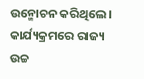ଉନ୍ମୋଚନ କରିଥିଲେ ।
କାର୍ଯ୍ୟକ୍ରମରେ ରାଜ୍ୟ ଉଚ୍ଚ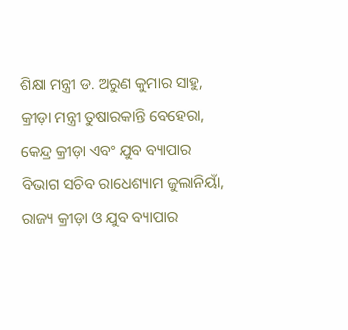ଶିକ୍ଷା ମନ୍ତ୍ରୀ ଡ. ଅରୁଣ କୁମାର ସାହୁ, କ୍ରୀଡ଼ା ମନ୍ତ୍ରୀ ତୁଷାରକାନ୍ତି ବେହେରା, କେନ୍ଦ୍ର କ୍ରୀଡ଼ା ଏବଂ ଯୁବ ବ୍ୟାପାର ବିଭାଗ ସଚିବ ରାଧେଶ୍ୟାମ ଜୁଲାନିୟାଁ, ରାଜ୍ୟ କ୍ରୀଡ଼ା ଓ ଯୁବ ବ୍ୟାପାର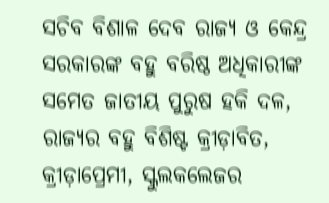ସଚିବ ବିଶାଳ ଦେବ ରାଜ୍ୟ ଓ କେନ୍ଦ୍ର ସରକାରଙ୍କ ବହୁ ବରିଷ୍ଠ ଅଧିକାରୀଙ୍କ ସମେତ ଜାତୀୟ ପୁରୁଷ ହକି ଦଳ, ରାଜ୍ୟର ବହୁ ବିଶିଷ୍ଟ କ୍ରୀଡ଼ାବିତ, କ୍ରୀଡ଼ାପ୍ରେମୀ, ସ୍କୁଲକଲେଜର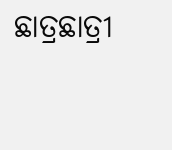ଛାତ୍ରଛାତ୍ରୀ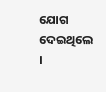ଯୋଗ ଦେଇଥିଲେ ।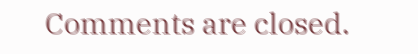Comments are closed.